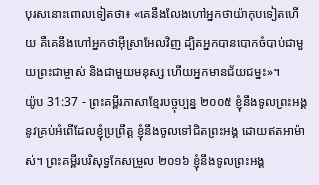បុរសនោះពោលទៀតថា៖ «គេនឹងលែងហៅអ្នកថាយ៉ាកុបទៀតហើយ គឺគេនឹងហៅអ្នកថាអ៊ីស្រាអែលវិញ ដ្បិតអ្នកបានបោកចំបាប់ជាមួយព្រះជាម្ចាស់ និងជាមួយមនុស្ស ហើយអ្នកមានជ័យជម្នះ»។
យ៉ូប 31:37 - ព្រះគម្ពីរភាសាខ្មែរបច្ចុប្បន្ន ២០០៥ ខ្ញុំនឹងទូលព្រះអង្គនូវគ្រប់អំពើដែលខ្ញុំប្រព្រឹត្ត ខ្ញុំនឹងចូលទៅជិតព្រះអង្គ ដោយឥតអាម៉ាស់។ ព្រះគម្ពីរបរិសុទ្ធកែសម្រួល ២០១៦ ខ្ញុំនឹងទូលព្រះអង្គ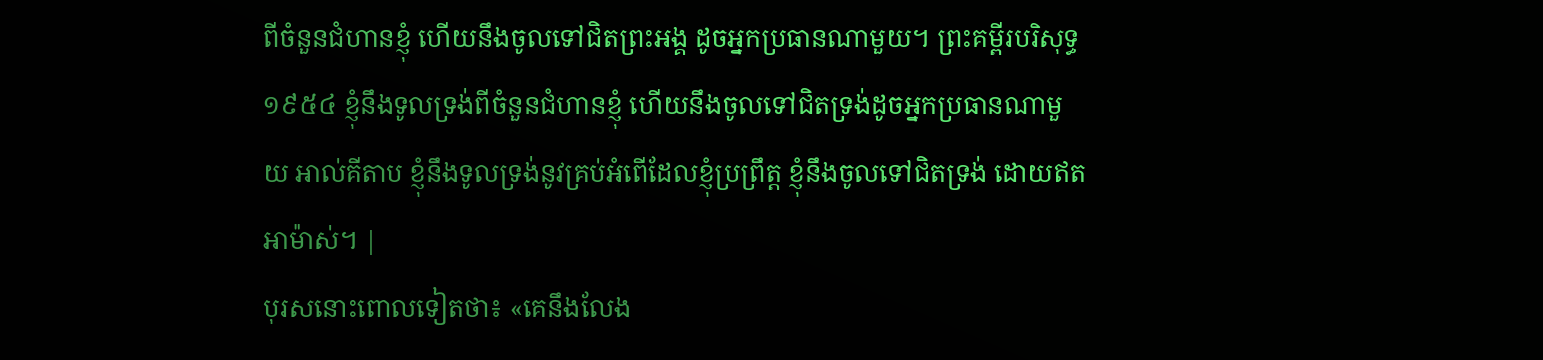ពីចំនួនជំហានខ្ញុំ ហើយនឹងចូលទៅជិតព្រះអង្គ ដូចអ្នកប្រធានណាមួយ។ ព្រះគម្ពីរបរិសុទ្ធ ១៩៥៤ ខ្ញុំនឹងទូលទ្រង់ពីចំនួនជំហានខ្ញុំ ហើយនឹងចូលទៅជិតទ្រង់ដូចអ្នកប្រធានណាមួយ អាល់គីតាប ខ្ញុំនឹងទូលទ្រង់នូវគ្រប់អំពើដែលខ្ញុំប្រព្រឹត្ត ខ្ញុំនឹងចូលទៅជិតទ្រង់ ដោយឥតអាម៉ាស់។ |
បុរសនោះពោលទៀតថា៖ «គេនឹងលែង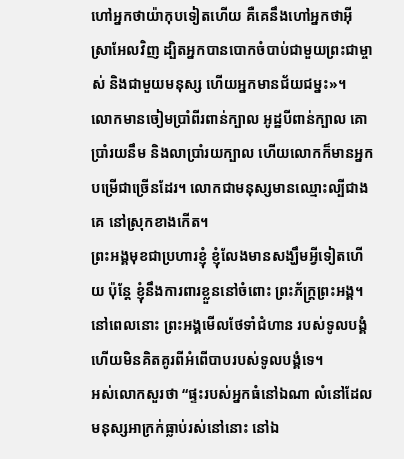ហៅអ្នកថាយ៉ាកុបទៀតហើយ គឺគេនឹងហៅអ្នកថាអ៊ីស្រាអែលវិញ ដ្បិតអ្នកបានបោកចំបាប់ជាមួយព្រះជាម្ចាស់ និងជាមួយមនុស្ស ហើយអ្នកមានជ័យជម្នះ»។
លោកមានចៀមប្រាំពីរពាន់ក្បាល អូដ្ឋបីពាន់ក្បាល គោប្រាំរយនឹម និងលាប្រាំរយក្បាល ហើយលោកក៏មានអ្នកបម្រើជាច្រើនដែរ។ លោកជាមនុស្សមានឈ្មោះល្បីជាងគេ នៅស្រុកខាងកើត។
ព្រះអង្គមុខជាប្រហារខ្ញុំ ខ្ញុំលែងមានសង្ឃឹមអ្វីទៀតហើយ ប៉ុន្តែ ខ្ញុំនឹងការពារខ្លួននៅចំពោះ ព្រះភ័ក្ត្រព្រះអង្គ។
នៅពេលនោះ ព្រះអង្គមើលថែទាំជំហាន របស់ទូលបង្គំ ហើយមិនគិតគូរពីអំពើបាបរបស់ទូលបង្គំទេ។
អស់លោកសួរថា “ផ្ទះរបស់អ្នកធំនៅឯណា លំនៅដែលមនុស្សអាក្រក់ធ្លាប់រស់នៅនោះ នៅឯ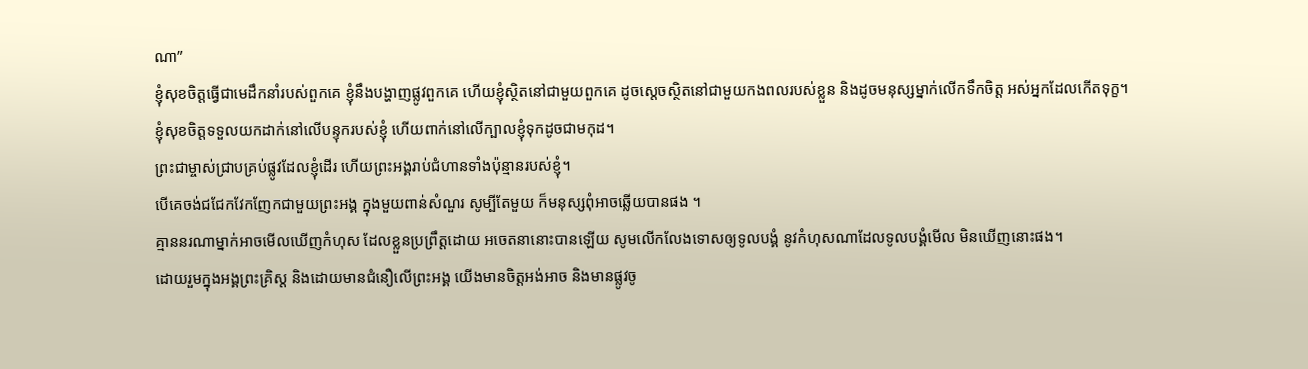ណា”
ខ្ញុំសុខចិត្តធ្វើជាមេដឹកនាំរបស់ពួកគេ ខ្ញុំនឹងបង្ហាញផ្លូវពួកគេ ហើយខ្ញុំស្ថិតនៅជាមួយពួកគេ ដូចស្ដេចស្ថិតនៅជាមួយកងពលរបស់ខ្លួន និងដូចមនុស្សម្នាក់លើកទឹកចិត្ត អស់អ្នកដែលកើតទុក្ខ។
ខ្ញុំសុខចិត្តទទួលយកដាក់នៅលើបន្ទុករបស់ខ្ញុំ ហើយពាក់នៅលើក្បាលខ្ញុំទុកដូចជាមកុដ។
ព្រះជាម្ចាស់ជ្រាបគ្រប់ផ្លូវដែលខ្ញុំដើរ ហើយព្រះអង្គរាប់ជំហានទាំងប៉ុន្មានរបស់ខ្ញុំ។
បើគេចង់ជជែកវែកញែកជាមួយព្រះអង្គ ក្នុងមួយពាន់សំណួរ សូម្បីតែមួយ ក៏មនុស្សពុំអាចឆ្លើយបានផង ។
គ្មាននរណាម្នាក់អាចមើលឃើញកំហុស ដែលខ្លួនប្រព្រឹត្តដោយ អចេតនានោះបានឡើយ សូមលើកលែងទោសឲ្យទូលបង្គំ នូវកំហុសណាដែលទូលបង្គំមើល មិនឃើញនោះផង។
ដោយរួមក្នុងអង្គព្រះគ្រិស្ត និងដោយមានជំនឿលើព្រះអង្គ យើងមានចិត្តអង់អាច និងមានផ្លូវចូ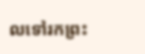លទៅរកព្រះ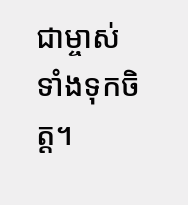ជាម្ចាស់ ទាំងទុកចិត្ត។